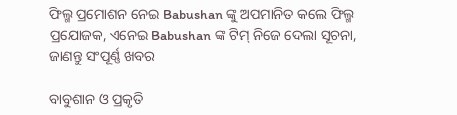ଫିଲ୍ମ ପ୍ରମୋଶନ ନେଇ Babushan ଙ୍କୁ ଅପମାନିତ କଲେ ଫିଲ୍ମ ପ୍ରଯୋଜକ, ଏନେଇ Babushan ଙ୍କ ଟିମ୍ ନିଜେ ଦେଲା ସୂଚନା, ଜାଣନ୍ତୁ ସଂପୂର୍ଣ୍ଣ ଖବର

ବାବୁଶାନ ଓ ପ୍ରକୃତି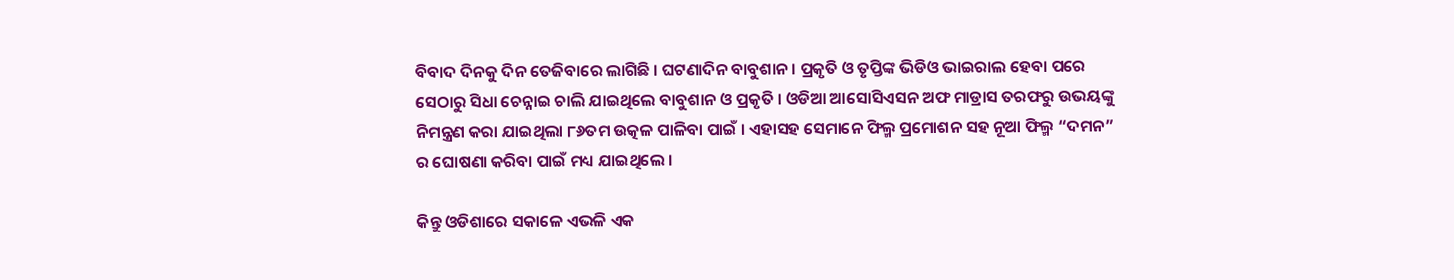ବିବାଦ ଦିନକୁ ଦିନ ତେଜିବାରେ ଲାଗିଛି । ଘଟଣାଦିନ ବାବୁଶାନ । ପ୍ରକୃତି ଓ ତୃପ୍ତିଙ୍କ ଭିଡିଓ ଭାଇରାଲ ହେବା ପରେ ସେଠାରୁ ସିଧା ଚେନ୍ନାଇ ଚାଲି ଯାଇଥିଲେ ବାବୁଶାନ ଓ ପ୍ରକୃତି । ଓଡିଆ ଆସୋସିଏସନ ଅଫ ମାଡ୍ରାସ ତରଫରୁ ଉଭୟଙ୍କୁ ନିମନ୍ତ୍ରଣ କରା ଯାଇଥିଲା ୮୬ତମ ଉତ୍କଳ ପାଳିବା ପାଇଁ । ଏହାସହ ସେମାନେ ଫିଲ୍ମ ପ୍ରମୋଶନ ସହ ନୂଆ ଫିଲ୍ମ “ଦମନ” ର ଘୋଷଣା କରିବା ପାଇଁ ମଧ୍ୟ ଯାଇଥିଲେ ।

କିନ୍ତୁ ଓଡିଶାରେ ସକାଳେ ଏଭଳି ଏକ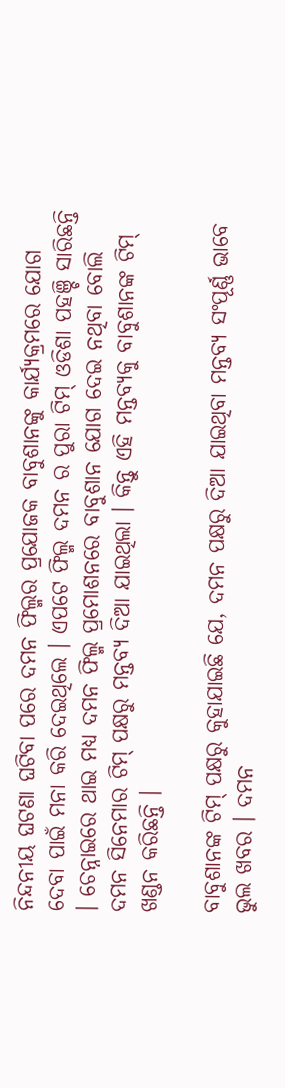ନିନ୍ଦନୀୟ ଘଟଣା ଘଟିବା ପରେ ଦମନ ଫିଲ୍ମର ପ୍ରଯୋଜକ ବାବୁଶାନଙ୍କୁ କାର୍ଯ୍ୟକ୍ରମରେ ଯୋଗ ଦେବା ପାଇଁ ମନା କରି ଦେଇଥିଲେ । ଏପଟେ ଫିଲ୍ମ ଦମନ ର ପୁରା ଟିମ୍ ଓଡିଶା ପହଞ୍ଚି ସାରିଛନ୍ତି । ଚେନ୍ନାଇରେ ଥାଇ ମଧ୍ୟ ଦମନ ଫିଲ୍ମ ପ୍ରମୋଶନରେ ବାବୁଶାନ ଯୋଗ ଦେଇ ନଥିବା ବୋଲି ଦମନ ସିନେମାର ଟିମ୍ ପକ୍ଷରୁ ମନ୍ତବ୍ୟ ଦିଆ ଯାଇଥିଲା । କିନ୍ତୁ ଏହି ମନ୍ତବ୍ୟକୁ ବାବୁଶାନଙ୍କ ଟିମ୍ ଖଣ୍ଡନ କରିଛନ୍ତି ।

ବାବୁଶାନଙ୍କ ଟିମ୍ ପକ୍ଷରୁ କୁହାଯାଇଛି ଯେ, ଦମନ ପକ୍ଷରୁ ଦିଆ ଯାଇଥିବା ମନ୍ତବ୍ୟ ସଂପୂର୍ଣ୍ଣ ଭାବେ ଭୁଲ ଖବର । ଦମନ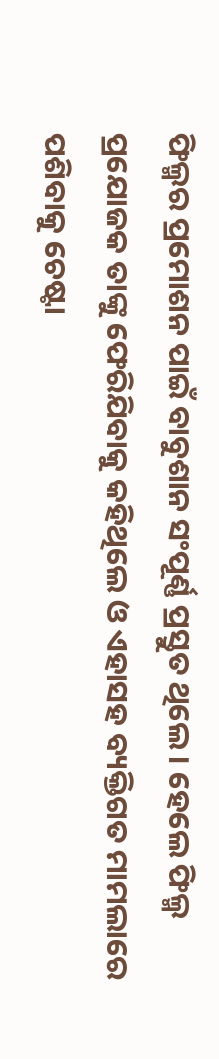ଫିଲ୍ମର ପ୍ରମୋଶନ ପାଇଁ ବାବୁଶାନ ସଂପୂର୍ଣ୍ଣ ପ୍ରସ୍ତୁତ ଥିଲେ । ହେଲେ ଫିଲ୍ମ ପ୍ରଯୋଜକ ତାଙ୍କୁ ଫେରିଯିବାକୁ କହିଥିଲେ ଓ ଏହାସହ ବ୍ୟକ୍ତିଗତ ମାମଲାରେ ପଶିବାକୁ ଚେଷ୍ଟା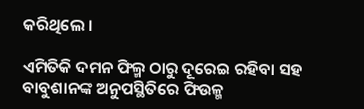କରିଥିଲେ ।

ଏମିତିକି ଦମନ ଫିଲ୍ମ ଠାରୁ ଦୂରେଇ ରହିବା ସହ ବାବୁଶାନଙ୍କ ଅନୁପସ୍ଥିତିରେ ଫିଉଳ୍ମ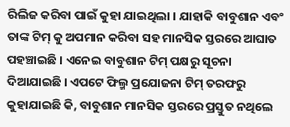ରିଲିଜ କରିବା ପାଇଁ କୁହା ଯାଇଥିଲା । ଯାହାକି ବାବୁଶାନ ଏବଂ ତାଙ୍କ ଟିମ୍ କୁ ଅପମାନ କରିବା ସହ ମାନସିକ ସ୍ତରରେ ଆଘାତ ପହଞ୍ଚାଇଛି । ଏନେଇ ବାବୁଶାନ ଟିମ୍ ପକ୍ଷରୁ ସୂଚନା ଦିଆଯାଇଛି । ଏପଟେ ଫିଲ୍ମ ପ୍ରଯୋଜନା ଟିମ୍ ତରଫରୁ କୁହାଯାଇଛି କି, ବାବୁଶାନ ମାନସିକ ସ୍ତରରେ ପ୍ରସ୍ତୁତ ନଥିଲେ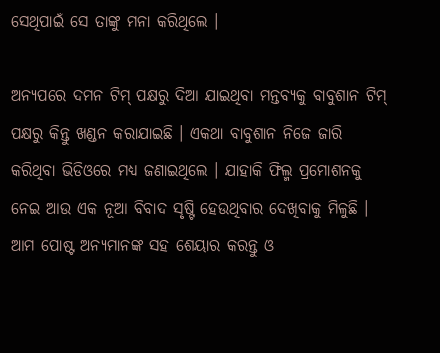ସେଥିପାଇଁ ସେ ତାଙ୍କୁ ମନା କରିଥିଲେ ।

ଅନ୍ୟପରେ ଦମନ ଟିମ୍ ପକ୍ଷରୁ ଦିଆ ଯାଇଥିବା ମନ୍ତବ୍ୟକୁ ବାବୁଶାନ ଟିମ୍ ପକ୍ଷରୁ କିନ୍ତୁ ଖଣ୍ଡନ କରାଯାଇଛି । ଏକଥା ବାବୁଶାନ ନିଜେ ଜାରି କରିଥିବା ଭିଡିଓରେ ମଧ୍ୟ ଜଣାଇଥିଲେ । ଯାହାକି ଫିଲ୍ମ ପ୍ରମୋଶନକୁ ନେଇ ଆଉ ଏକ ନୂଆ ବିବାଦ ସୃଷ୍ଟି ହେଉଥିବାର ଦେଖିବାକୁ ମିଳୁଛି । ଆମ ପୋଷ୍ଟ ଅନ୍ୟମାନଙ୍କ ସହ ଶେୟାର କରନ୍ତୁ ଓ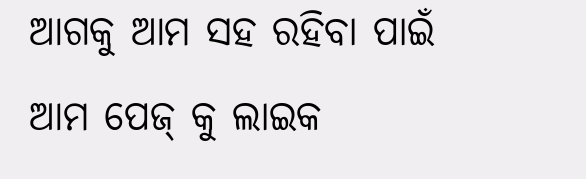ଆଗକୁ ଆମ ସହ ରହିବା ପାଇଁ ଆମ ପେଜ୍ କୁ ଲାଇକ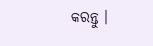କରନ୍ତୁ ।